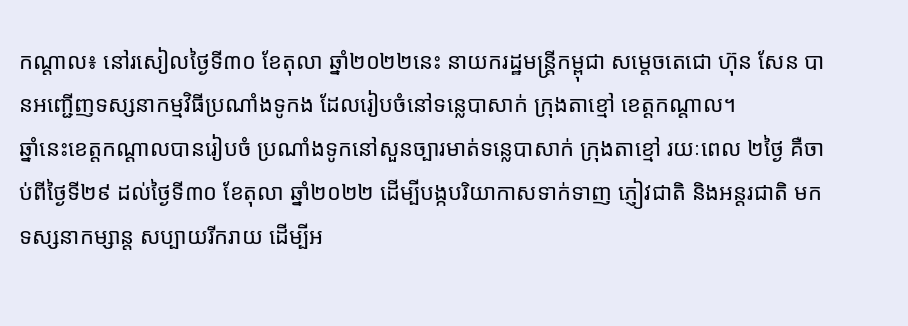កណ្ដាល៖ នៅរសៀលថ្ងៃទី៣០ ខែតុលា ឆ្នាំ២០២២នេះ នាយករដ្ឋមន្រ្តីកម្ពុជា សម្តេចតេជោ ហ៊ុន សែន បានអញ្ជើញទស្សនាកម្មវិធីប្រណាំងទូកង ដែលរៀបចំនៅទន្លេបាសាក់ ក្រុងតាខ្មៅ ខេត្តកណ្តាល។
ឆ្នាំនេះខេត្តកណ្តាលបានរៀបចំ ប្រណាំងទូកនៅសួនច្បារមាត់ទន្លេបាសាក់ ក្រុងតាខ្មៅ រយៈពេល ២ថ្ងៃ គឺចាប់ពីថ្ងៃទី២៩ ដល់ថ្ងៃទី៣០ ខែតុលា ឆ្នាំ២០២២ ដើម្បីបង្កបរិយាកាសទាក់ទាញ ភ្ញៀវជាតិ និងអន្តរជាតិ មកទស្សនាកម្សាន្ត សប្បាយរីករាយ ដើម្បីអ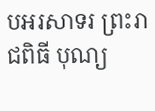បអរសាទរ ព្រះរាជពិធី បុណ្យ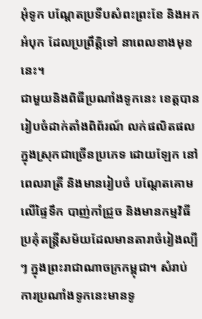អុំទូក បណ្ដែតប្រទីបសំពះព្រះខែ និងអកអំបុក ដែលប្រព្រឹត្តិទៅ នាពេលខាងមុខនេះ។
ជាមួយនិងពិធីប្រណាំងទូកនេះ ខេត្តបានរៀបចំដាក់តាំងពិព័រណ៍ លក់ផលិតផលក្នុងស្រុកជាច្រើនប្រភេទ ដោយឡែក នៅពេលរាត្រី និងមានរៀបចំ បណ្តែតគោមលើផ្ទៃទឹក បាញ់កាំជ្រួច និងមានកម្មវិធី ប្រគុំតន្ត្រីសម័យដែលមានតារាចំរៀងល្បីៗ ក្នុងព្រះរាជាណាចក្រកម្ពុជា។ សំរាប់ការប្រណាំងទូកនេះមានទូ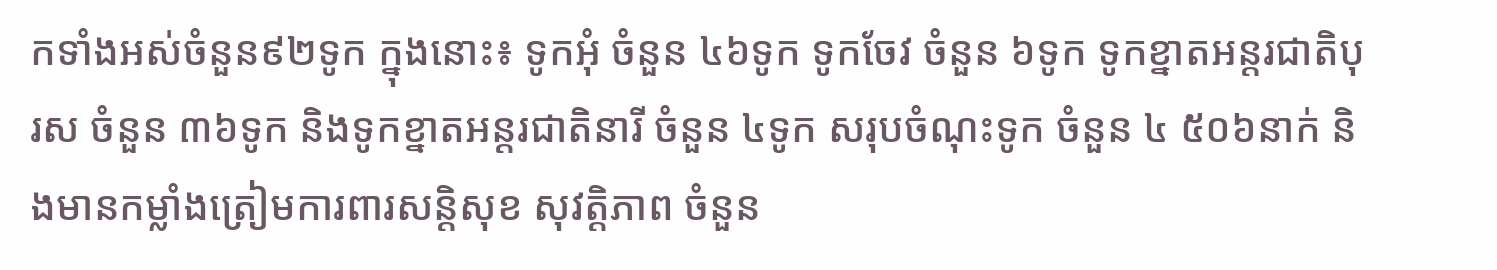កទាំងអស់ចំនួន៩២ទូក ក្នុងនោះ៖ ទូកអុំ ចំនួន ៤៦ទូក ទូកចែវ ចំនួន ៦ទូក ទូកខ្នាតអន្តរជាតិបុរស ចំនួន ៣៦ទូក និងទូកខ្នាតអន្តរជាតិនារី ចំនួន ៤ទូក សរុបចំណុះទូក ចំនួន ៤ ៥០៦នាក់ និងមានកម្លាំងត្រៀមការពារសន្តិសុខ សុវត្តិភាព ចំនួន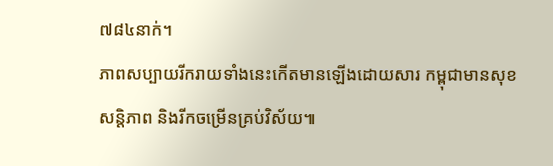៧៨៤នាក់។
ភាពសប្បាយរីករាយទាំងនេះកើតមានឡើងដោយសារ កម្ពុជាមានសុខសន្តិភាព និងរីកចម្រើនគ្រប់វិស័យ៕